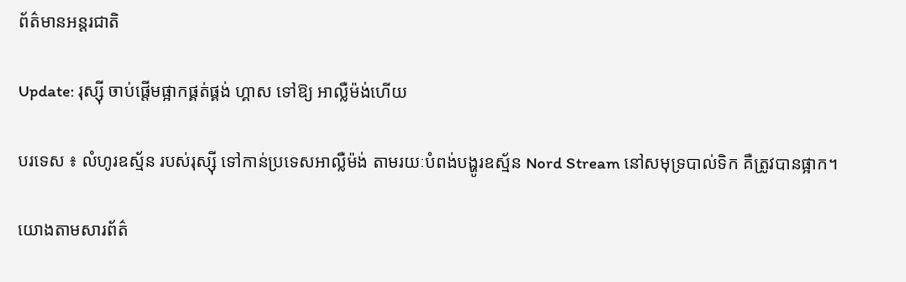ព័ត៌មានអន្តរជាតិ

Update: រុស្ស៊ី ចាប់ផ្តើមផ្អាកផ្គត់ផ្គង់ ហ្គាស ទៅឱ្យ អាល្លឺម៉ង់ហើយ

បរទេស ៖ លំហូរឧស្ម័ន របស់រុស្ស៊ី ទៅកាន់ប្រទេសអាល្លឺម៉ង់ តាមរយៈបំពង់បង្ហូរឧស្ម័ន Nord Stream នៅសមុទ្របាល់ទិក គឺត្រូវបានផ្អាក។

យោងតាមសារព័ត៌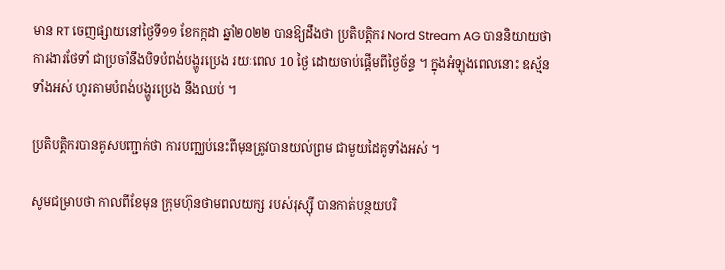មាន RT ចេញផ្សាយនៅថ្ងៃទី១១ ខែកក្កដា ឆ្នាំ២០២២ បានឱ្យដឹងថា ប្រតិបត្តិករ Nord Stream AG បាននិយាយថា ការងារថែទាំ ជាប្រចាំនឹងបិទបំពង់បង្ហូរប្រេង រយៈពេល 10 ថ្ងៃ ដោយចាប់ផ្តើមពីថ្ងៃច័ន្ទ ។ ក្នុងអំឡុងពេលនោះ ឧស្ម័នទាំងអស់ ហូរតាមបំពង់បង្ហូរប្រេង នឹងឈប់ ។

ប្រតិបត្តិករបានគូសបញ្ជាក់ថា ការបញ្ឈប់នេះពីមុនត្រូវបានយល់ព្រម ជាមួយដៃគូទាំងអស់ ។

សូមជម្រាបថា កាលពីខែមុន ក្រុមហ៊ុនថាមពលយក្ស របស់រុស្ស៊ី បានកាត់បន្ថយបរិ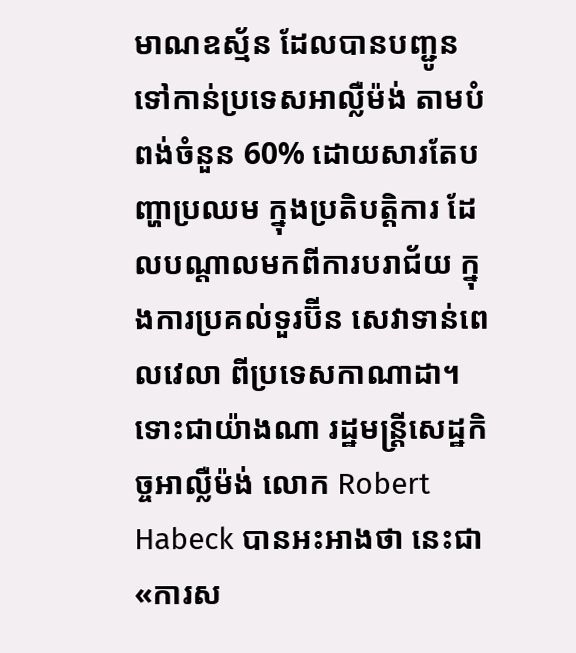មាណឧស្ម័ន ដែលបានបញ្ជូន ទៅកាន់ប្រទេសអាល្លឺម៉ង់ តាមបំពង់ចំនួន 60% ដោយសារតែបញ្ហាប្រឈម ក្នុងប្រតិបត្តិការ ដែលបណ្តាលមកពីការបរាជ័យ ក្នុងការប្រគល់ទួរប៊ីន សេវាទាន់ពេលវេលា ពីប្រទេសកាណាដា។ ទោះជាយ៉ាងណា រដ្ឋមន្ត្រីសេដ្ឋកិច្ចអាល្លឺម៉ង់ លោក Robert Habeck បានអះអាងថា នេះជា «ការស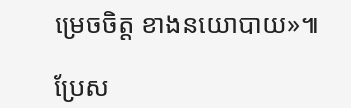ម្រេចចិត្ត ខាងនយោបាយ»៕

ប្រែស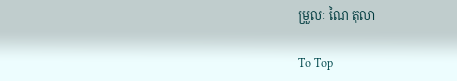ម្រួលៈ ណៃ តុលា

To Top